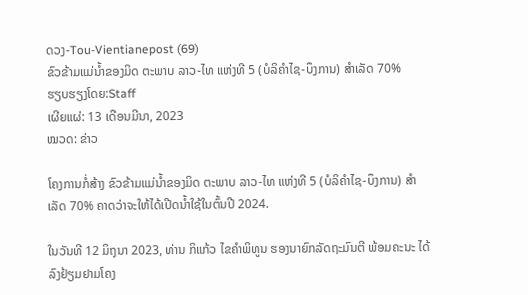ດວງ-Tou-Vientianepost (69)
ຂົວຂ້າມແມ່ນ້ຳຂອງມິດ ຕະພາບ ລາວ-ໄທ ແຫ່ງທີ 5 (ບໍລິຄຳໄຊ-ບຶງການ) ສຳເລັດ 70%
ຮຽບຮຽງໂດຍ:Staff
ເຜີຍແຜ່: 13 ເດືອນມີນາ, 2023
ໝວດ: ຂ່າວ

ໂຄງການກໍ່ສ້າງ ຂົວຂ້າມແມ່ນ້ຳຂອງມິດ ຕະພາບ ລາວ-ໄທ ແຫ່ງທີ 5 (ບໍລິຄຳໄຊ-ບຶງການ) ສຳເລັດ 70% ຄາດວ່າຈະໃຫ້ໄດ້ເປີດນໍ້າໃຊ້ໃນຕົ້ນປີ 2024.

ໃນວັນທີ 12 ມິຖຸນາ 2023, ທ່ານ ກິແກ້ວ ໄຂຄຳພິທູນ ຮອງນາຍົກລັດຖະມົນຕີ ພ້ອມຄະນະ ໄດ້ລົງຢ້ຽມຢາມໂຄງ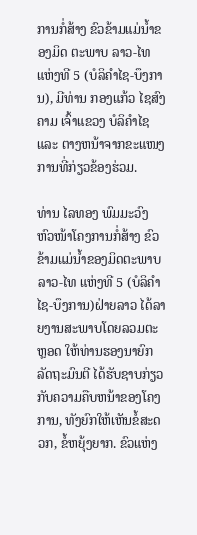ການກໍ່ສ້າງ ຂົວຂ້າມແມ່ນ້ຳຂອງມິດ ຕະພາບ ລາວ-ໄທ ແຫ່ງທີ 5 (ບໍລິຄຳໄຊ-ບຶງການ), ມີທ່ານ ກອງແກ້ວ ໄຊສົງຄາມ ເຈົ້າແຂວງ ບໍລິຄຳໄຊ ແລະ ຕາງຫນ້າຈາກຂະແໜງການທີ່ກ່ຽວຂ້ອງຮ່ວມ.

ທ່ານ ໄລທອງ ພົມມະວົງ ຫົວໜ້າໂຄງການກໍ່ສ້າງ ຂົວຂ້າມແມ່ນ້ຳຂອງມິດຕະພາບ ລາວ-ໄທ ແຫ່ງທີ 5 (ບໍລິຄຳໄຊ-ບຶງການ)ຝ່າຍລາວ ໄດ້ລາຍງານສະພາບໂດຍລວມຕະຫຼອດ ໃຫ້ທ່ານຮອງນາຍົກລັດຖະມົນຕີ ໄດ້ຮັບຊາບກ່ຽວກັບຄວາມຄືບຫນ້າຂອງໂຄງການ, ທັງຍົກໃຫ້ເຫັນຂໍ້ສະດວກ, ຂໍ້ຫຍຸ້ງຍາກ. ຂົວແຫ່ງ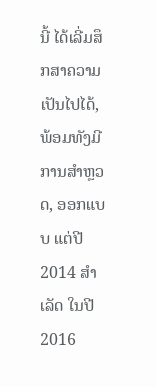ນີ້ ໄດ້ເລີ່ມສຶກສາຄວາມເປັນໄປໄດ້, ພ້ອມທັງມີການສຳຫຼວດ, ອອກແບບ ແຕ່ປີ 2014 ສຳເລັດ ໃນປີ 2016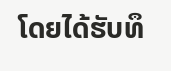ໂດຍໄດ້ຮັບທຶ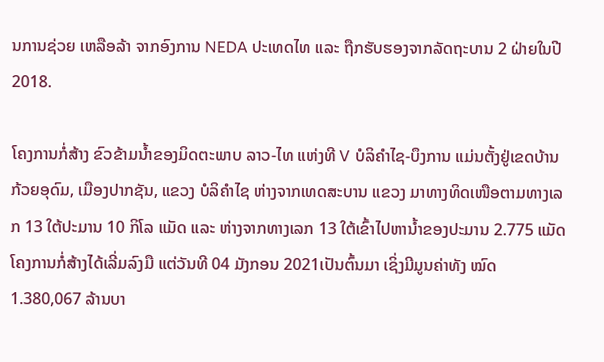ນການຊ່ວຍ ເຫລືອລ້າ ຈາກອົງການ NEDA ປະເທດໄທ ແລະ ຖືກຮັບຮອງຈາກລັດຖະບານ 2 ຝ່າຍໃນປີ 2018.

ໂຄງການກໍ່ສ້າງ ຂົວຂ້າມນ້ຳຂອງມິດຕະພາບ ລາວ-ໄທ ແຫ່ງທີ V ບໍລິຄຳໄຊ-ບຶງການ ແມ່ນຕັ້ງຢູ່ເຂດບ້ານກ້ວຍອຸດົມ, ເມືອງປາກຊັນ, ແຂວງ ບໍລິຄຳໄຊ ຫ່າງຈາກເທດສະບານ ແຂວງ ມາທາງທິດເໜືອຕາມທາງເລກ 13 ໃຕ້ປະມານ 10 ກິໂລ ແມັດ ແລະ ຫ່າງຈາກທາງເລກ 13 ໃຕ້ເຂົ້າໄປຫານ້ຳຂອງປະມານ 2.775 ແມັດໂຄງການກໍ່ສ້າງໄດ້ເລີ່ມລົງມື ແຕ່ວັນທີ 04 ມັງກອນ 2021ເປັນຕົ້ນມາ ເຊິ່ງມີມູນຄ່າທັງ ໝົດ 1.380,067 ລ້ານບາ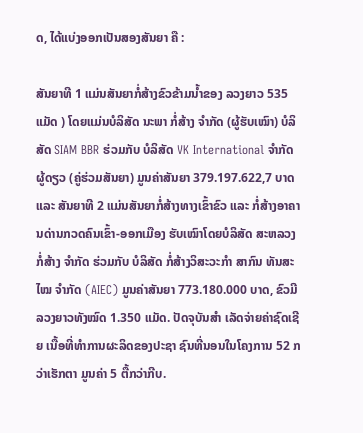ດ, ໄດ້ແບ່ງອອກເປັນສອງສັນຍາ ຄື :

ສັນຍາທີ 1 ແມ່ນສັນຍາກໍ່ສ້າງຂົວຂ້າມນໍ້າຂອງ ລວງຍາວ 535 ແມັດ ) ໂດຍແມ່ນບໍລິສັດ ນະພາ ກໍ່ສ້າງ ຈໍາກັດ (ຜູ້ຮັບເໝົາ) ບໍລິສັດ SIAM BBR ຮ່ວມກັບ ບໍລິສັດ VK International ຈຳກັດ ຜູ້ດຽວ (ຄູ່ຮ່ວມສັນຍາ) ມູນຄ່າສັນຍາ 379.197.622,7 ບາດ ແລະ ສັນຍາທີ 2 ແມ່ນສັນຍາກໍ່ສ້າງທາງເຂົ້າຂົວ ແລະ ກໍ່ສ້າງອາຄານດ່ານກວດຄົນເຂົ້າ-ອອກເມືອງ ຮັບເໝົາໂດຍບໍລິສັດ ສະຫລວງ ກໍ່ສ້າງ ຈຳກັດ ຮ່ວມກັບ ບໍລິສັດ ກໍ່ສ້າງວິສະວະກຳ ສາກົນ ທັນສະໄໝ ຈຳກັດ (AIEC) ມູນຄ່າສັນຍາ 773.180.000 ບາດ, ຂົວມີລວງຍາວທັງໝົດ 1.350 ແມັດ. ປັດຈຸບັນສຳ ເລັດຈ່າຍຄ່າຊົດເຊີຍ ເນື້ອທີ່ທຳການຜະລິດຂອງປະຊາ ຊົນທີ່ນອນໃນໂຄງການ 52 ກວ່າເຮັກຕາ ມູນຄ່າ 5 ຕື້ກວ່າກີບ.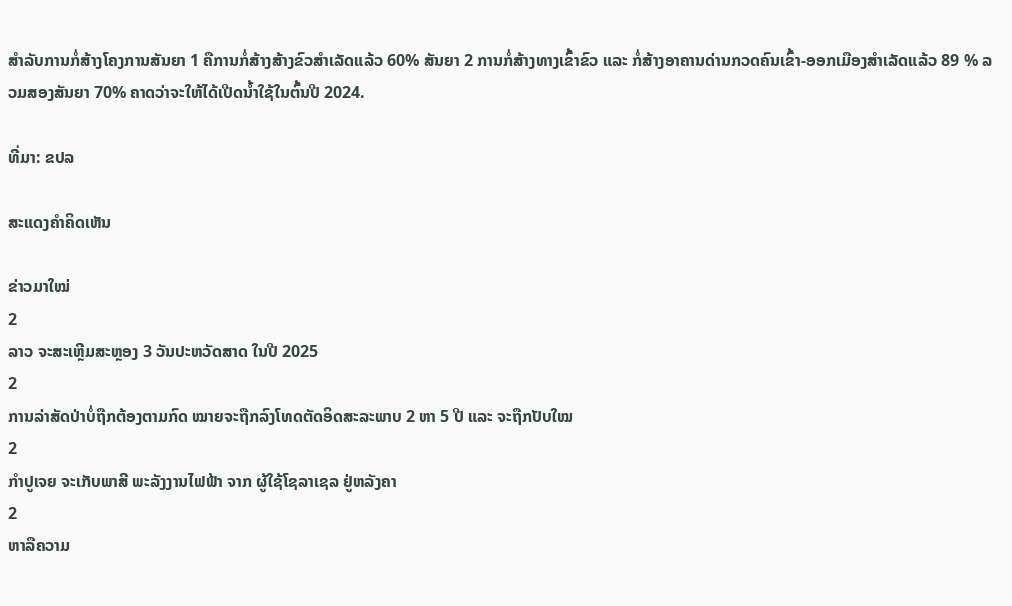ສຳລັບການກໍ່ສ້າງໂຄງການສັນຍາ 1 ຄືການກໍ່ສ້າງສ້າງຂົວສຳເລັດແລ້ວ 60% ສັນຍາ 2 ການກໍ່ສ້າງທາງເຂົ້າຂົວ ແລະ ກໍ່ສ້າງອາຄານດ່ານກວດຄົນເຂົ້າ-ອອກເມືອງສຳເລັດແລ້ວ 89 % ລວມສອງສັນຍາ 70% ຄາດວ່າຈະໃຫ້ໄດ້ເປີດນໍ້າໃຊ້ໃນຕົ້ນປີ 2024.

ທີ່ມາ: ຂປລ

ສະແດງຄຳຄິດເຫັນ

ຂ່າວມາໃໝ່
2
ລາວ ຈະສະເຫຼີມສະຫຼອງ 3 ວັນປະຫວັດສາດ ໃນປີ 2025
2
ການລ່າສັດປ່າບໍ່ຖືກຕ້ອງຕາມກົດ ໝາຍຈະຖືກລົງໂທດຕັດອິດສະລະພາບ 2 ຫາ 5 ປີ ແລະ ຈະຖືກປັບໃໝ
2
ກຳປູເຈຍ ຈະເກັບພາສີ ພະລັງງານໄຟຟ້າ ຈາກ ຜູ້ໃຊ້ໂຊລາເຊລ ຢູ່ຫລັງຄາ
2
ຫາລືຄວາມ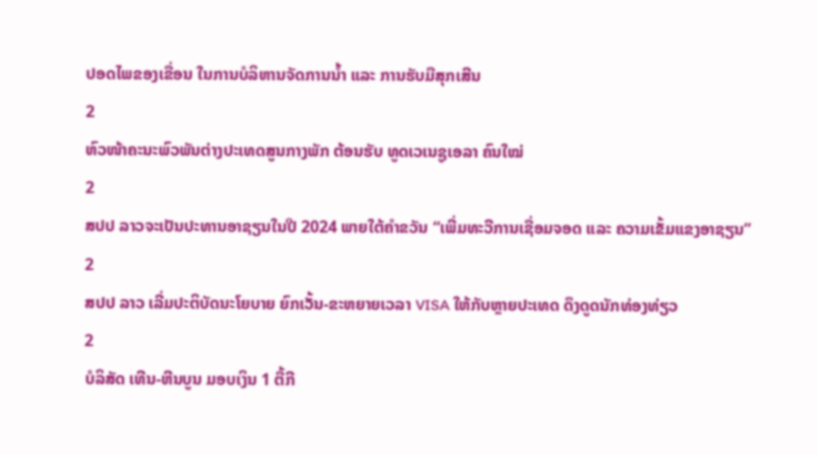ປອດໄພຂອງເຂື່ອນ ໃນການບໍລິຫານຈັດການນໍ້າ ແລະ ການຮັບມືສຸກເສີນ
2
ຫົວໜ້າຄະນະພົວພັນຕ່າງປະເທດສູນກາງພັກ ຕ້ອນຮັບ ທູດເວເນຊູເອລາ ຄົນໃໝ່
2
ສປປ ລາວຈະເປັນປະທານອາຊຽນໃນປີ 2024 ພາຍໃຕ້ຄໍາຂວັນ “ເພີ່ມທະວີການເຊື່ອມຈອດ ແລະ ຄວາມເຂັ້ມແຂງອາຊຽນ”
2
ສປປ ລາວ ເລີ່ມປະຕິບັດນະໂຍບາຍ ຍົກເວັ້ນ-ຂະຫຍາຍເວລາ VISA ໃຫ້ກັບຫຼາຍປະເທດ ດຶງດູດນັກທ່ອງທ່ຽວ
2
ບໍລິສັດ ເທີນ-ຫີນບູນ ມອບເງິນ 1 ຕື້ກີ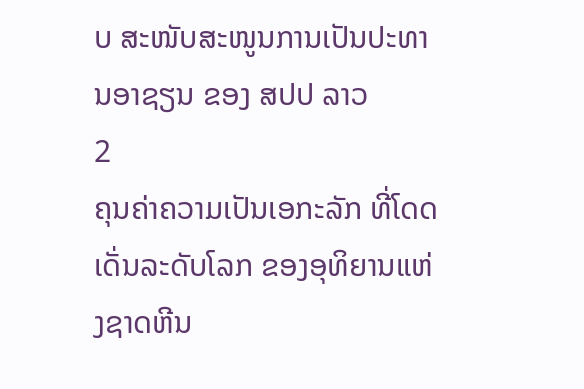ບ ສະໜັບສະໜູນການເປັນປະທານອາຊຽນ ຂອງ ສປປ ລາວ
2
ຄຸນຄ່າຄວາມເປັນເອກະລັກ ທີ່ໂດດເດັ່ນລະດັບໂລກ ຂອງອຸທິຍານແຫ່ງຊາດຫີນ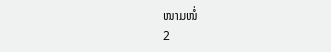ໜາມໜໍ່
2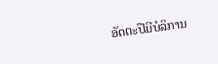ອັດຕະປືມີບໍລິການ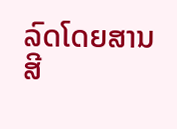ລົດໂດຍສານສີ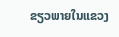ຂຽວພາຍໃນແຂວງ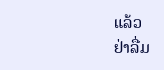ແລ້ວ
ຢ່າລື່ມ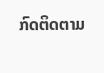ກົດຕິດຕາມ